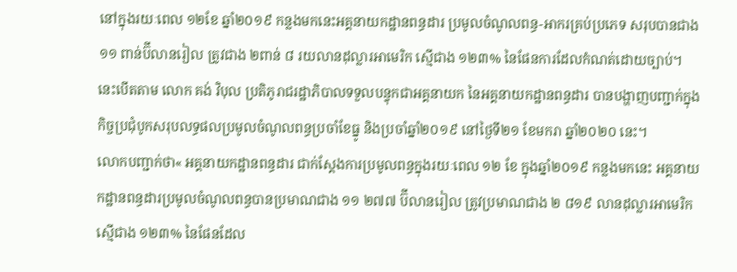នៅក្នុងរយៈពេល ១២ខែ ឆ្នាំ២០១៩ កន្លងមកនេះអគ្គនាយកដ្ឋានពន្ធដារ ប្រមូលចំណូលពន្ធ-អាករគ្រប់ប្រភេទ សរុបបានជាង ១១ ពាន់ប៊ីលានរៀល ត្រូវជាង ២ពាន់ ៨ រយលានដុល្លារអាមេរិក ស្មើជាង ១២៣% នៃផែនការដែលកំណត់ដោយច្បាប់។
នេះបើតតាម លោក គង់ វិបុល ប្រតិភូរាជរដ្ឋាភិបាលទទួលបន្ទុកជាអគ្គនាយក នៃអគ្គនាយកដ្ឋានពន្ធដារ បានបង្ហាញបញ្ជាក់ក្នុងកិច្ចប្រជុំបូកសរុបលទ្ធផលប្រមូលចំណូលពន្ធប្រចាំខែធ្នូ និងប្រចាំឆ្នាំ២០១៩ នៅថ្ងៃទី២១ ខែមករា ឆ្នាំ២០២០ នេះ។
លោកបញ្ជាក់ថា« អគ្គនាយកដ្ឋានពន្ធដារ ជាក់ស្តែងការប្រមូលពន្ធក្នុងរយៈពេល ១២ ខែ ក្នុងឆ្នាំ២០១៩ កន្លងមកនេះ អគ្គនាយកដ្ឋានពន្ធដារប្រមូលចំណូលពន្ធបានប្រមាណជាង ១១ ២៧៧ ប៊ីលានរៀល ត្រូវប្រមាណជាង ២ ៨១៩ លានដុល្លារអាមេរិក ស្មើជាង ១២៣% នៃផែនដែល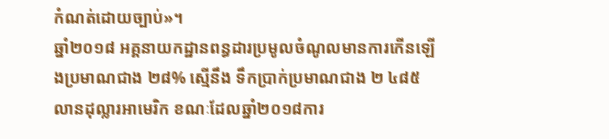កំណត់ដោយច្បាប់»។
ឆ្នាំ២០១៨ អគ្គនាយកដ្ឋានពន្ធដារប្រមូលចំណូលមានការកើនឡើងប្រមាណជាង ២៨% ស្មើនឹង ទឹកប្រាក់ប្រមាណជាង ២ ៤៨៥ លានដុល្លារអាមេរិក ខណៈដែលឆ្នាំ២០១៨ការ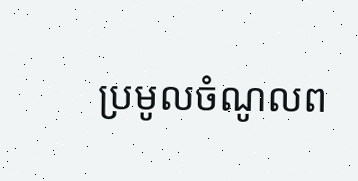ប្រមូលចំណូលព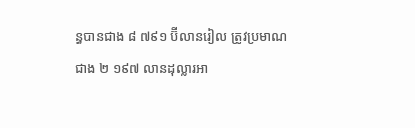ន្ធបានជាង ៨ ៧៩១ ប៊ីលានរៀល ត្រូវប្រមាណជាង ២ ១៩៧ លានដុល្លារអា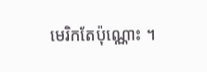មេរិកតែប៉ុណ្ណោះ ។